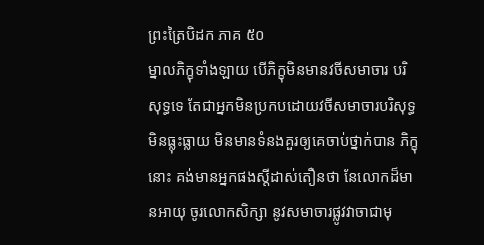ព្រះត្រៃបិដក ភាគ ៥០
ម្នាលភិក្ខុទាំងឡាយ បើភិក្ខុមិនមានវចីសមាចារ បរិសុទ្ធទេ តែជាអ្នកមិនប្រកបដោយវចីសមាចារបរិសុទ្ធ មិនធ្លុះធ្លាយ មិនមានទំនងគួរឲ្យគេចាប់ថ្នាក់បាន ភិក្ខុនោះ គង់មានអ្នកផងស្តីដាស់តឿនថា នែលោកដ៏មានអាយុ ចូរលោកសិក្សា នូវសមាចារផ្លូវវាចាជាមុ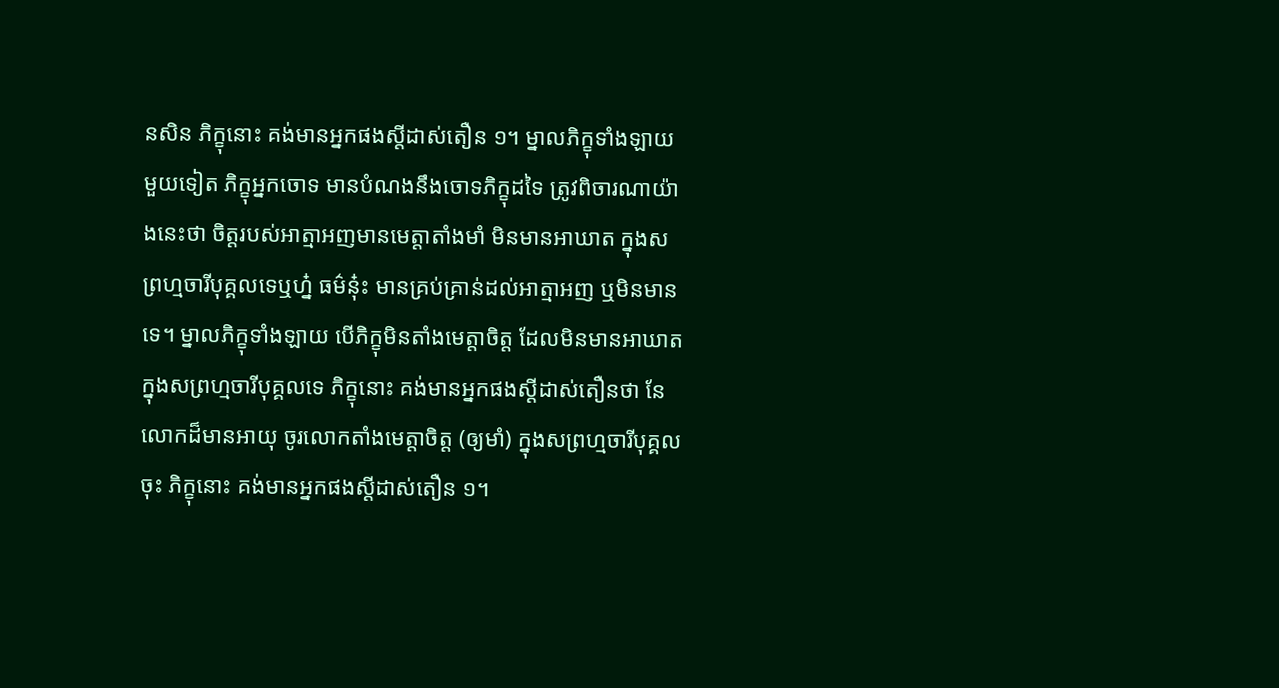នសិន ភិក្ខុនោះ គង់មានអ្នកផងស្តីដាស់តឿន ១។ ម្នាលភិក្ខុទាំងឡាយ មួយទៀត ភិក្ខុអ្នកចោទ មានបំណងនឹងចោទភិក្ខុដទៃ ត្រូវពិចារណាយ៉ាងនេះថា ចិត្តរបស់អាត្មាអញមានមេត្តាតាំងមាំ មិនមានអាឃាត ក្នុងសព្រហ្មចារីបុគ្គលទេឬហ្ន៎ ធម៌នុ៎ះ មានគ្រប់គ្រាន់ដល់អាត្មាអញ ឬមិនមានទេ។ ម្នាលភិក្ខុទាំងឡាយ បើភិក្ខុមិនតាំងមេត្តាចិត្ត ដែលមិនមានអាឃាត ក្នុងសព្រហ្មចារីបុគ្គលទេ ភិក្ខុនោះ គង់មានអ្នកផងស្តីដាស់តឿនថា នែលោកដ៏មានអាយុ ចូរលោកតាំងមេត្តាចិត្ត (ឲ្យមាំ) ក្នុងសព្រហ្មចារីបុគ្គលចុះ ភិក្ខុនោះ គង់មានអ្នកផងស្តីដាស់តឿន ១។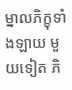ម្នាលភិក្ខុទាំងឡាយ មួយទៀត ភិ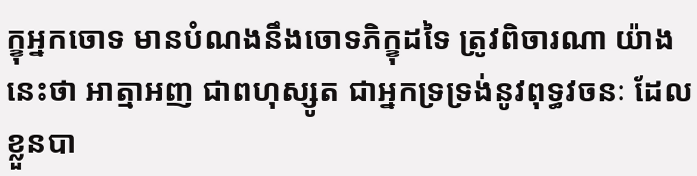ក្ខុអ្នកចោទ មានបំណងនឹងចោទភិក្ខុដទៃ ត្រូវពិចារណា យ៉ាងនេះថា អាត្មាអញ ជាពហុស្សូត ជាអ្នកទ្រទ្រង់នូវពុទ្ធវចនៈ ដែលខ្លួនបា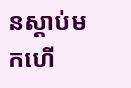នស្តាប់មកហើ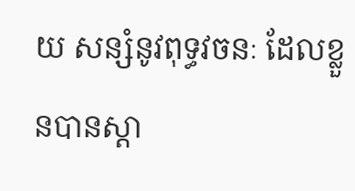យ សន្សំនូវពុទ្ធវចនៈ ដែលខ្លួនបានស្តា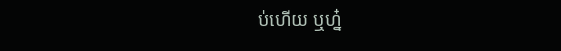ប់ហើយ ឬហ្ន៎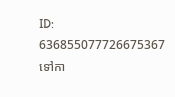ID: 636855077726675367
ទៅកា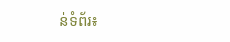ន់ទំព័រ៖